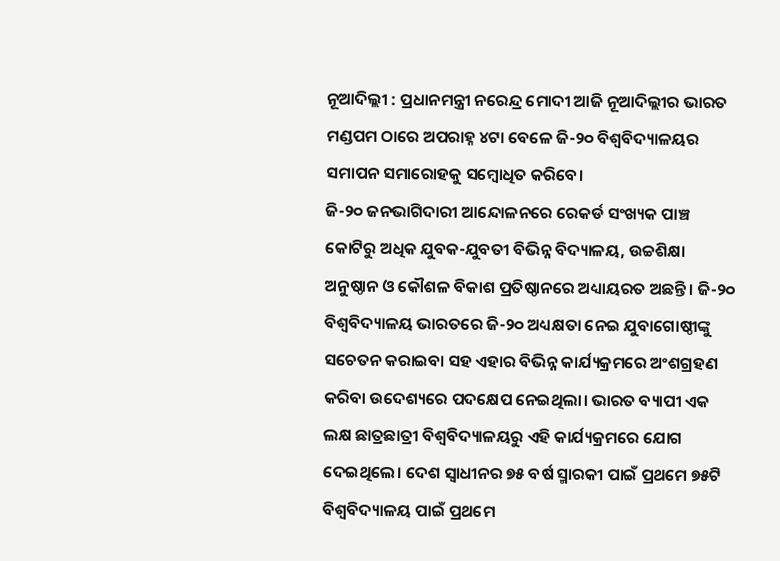ନୂଆଦିଲ୍ଲୀ : ପ୍ରଧାନମନ୍ତ୍ରୀ ନରେନ୍ଦ୍ର ମୋଦୀ ଆଜି ନୂଆଦିଲ୍ଲୀର ଭାରତ ମଣ୍ଡପମ ଠାରେ ଅପରାହ୍ନ ୪ଟା ବେଳେ ଜି-୨୦ ବିଶ୍ୱବିଦ୍ୟାଳୟର ସମାପନ ସମାରୋହକୁ ସମ୍ବୋଧିତ କରିବେ।
ଜି-୨୦ ଜନଭାଗିଦାରୀ ଆନ୍ଦୋଳନରେ ରେକର୍ଡ ସଂଖ୍ୟକ ପାଞ୍ଚ କୋଟିରୁ ଅଧିକ ଯୁବକ-ଯୁବତୀ ବିଭିନ୍ନ ବିଦ୍ୟାଳୟ, ଉଚ୍ଚଶିକ୍ଷା ଅନୁଷ୍ଠାନ ଓ କୌଶଳ ବିକାଶ ପ୍ରତିଷ୍ଠାନରେ ଅଧ୍ୟାୟରତ ଅଛନ୍ତି। ଜି-୨୦ ବିଶ୍ୱବିଦ୍ୟାଳୟ ଭାରତରେ ଜି-୨୦ ଅଧ୍ୟକ୍ଷତା ନେଇ ଯୁବାଗୋଷ୍ଠୀଙ୍କୁ ସଚେତନ କରାଇବା ସହ ଏହାର ବିଭିନ୍ନ କାର୍ଯ୍ୟକ୍ରମରେ ଅଂଶଗ୍ରହଣ କରିବା ଉଦେଶ୍ୟରେ ପଦକ୍ଷେପ ନେଇଥିଲା। ଭାରତ ବ୍ୟାପୀ ଏକ ଲକ୍ଷ ଛାତ୍ରଛାତ୍ରୀ ବିଶ୍ୱବିଦ୍ୟାଳୟରୁ ଏହି କାର୍ଯ୍ୟକ୍ରମରେ ଯୋଗ ଦେଇଥିଲେ। ଦେଶ ସ୍ୱାଧୀନର ୭୫ ବର୍ଷ ସ୍ମାରକୀ ପାଇଁ ପ୍ରଥମେ ୭୫ଟି ବିଶ୍ୱବିଦ୍ୟାଳୟ ପାଇଁ ପ୍ରଥମେ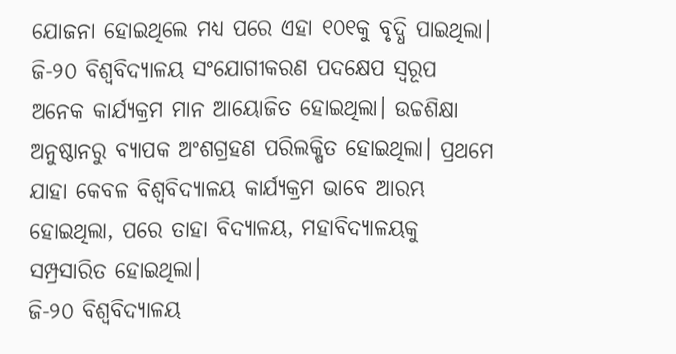ଯୋଜନା ହୋଇଥିଲେ ମଧ୍ୟ ପରେ ଏହା ୧୦୧କୁ ବୃଦ୍ଧି ପାଇଥିଲା।
ଜି-୨୦ ବିଶ୍ୱବିଦ୍ୟାଳୟ ସଂଯୋଗୀକରଣ ପଦକ୍ଷେପ ସ୍ବରୂପ ଅନେକ କାର୍ଯ୍ୟକ୍ରମ ମାନ ଆୟୋଜିତ ହୋଇଥିଲା। ଉଚ୍ଚଶିକ୍ଷା ଅନୁଷ୍ଠାନରୁ ବ୍ୟାପକ ଅଂଶଗ୍ରହଣ ପରିଲକ୍ଷିତ ହୋଇଥିଲା। ପ୍ରଥମେ ଯାହା କେବଳ ବିଶ୍ବବିଦ୍ୟାଳୟ କାର୍ଯ୍ୟକ୍ରମ ଭାବେ ଆରମ୍ଭ ହୋଇଥିଲା, ପରେ ତାହା ବିଦ୍ୟାଳୟ, ମହାବିଦ୍ୟାଳୟକୁ ସମ୍ପ୍ରସାରିତ ହୋଇଥିଲା।
ଜି-୨୦ ବିଶ୍ୱବିଦ୍ୟାଳୟ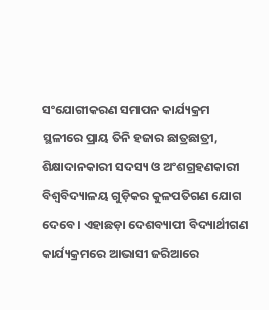ସଂଯୋଗୀକରଣ ସମାପନ କାର୍ଯ୍ୟକ୍ରମ ସ୍ଥଳୀରେ ପ୍ରାୟ ତିନି ହଜାର ଛାତ୍ରଛାତ୍ରୀ, ଶିକ୍ଷାଦାନକାରୀ ସଦସ୍ୟ ଓ ଅଂଶଗ୍ରହଣକାରୀ ବିଶ୍ୱବିଦ୍ୟାଳୟ ଗୁଡ଼ିକର କୁଳପତିଗଣ ଯୋଗ ଦେବେ। ଏହାଛଡ଼ା ଦେଶବ୍ୟାପୀ ବିଦ୍ୟାର୍ଥୀଗଣ କାର୍ଯ୍ୟକ୍ରମରେ ଆଭାସୀ ଜରିଆରେ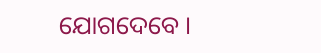ଯୋଗଦେବେ ।